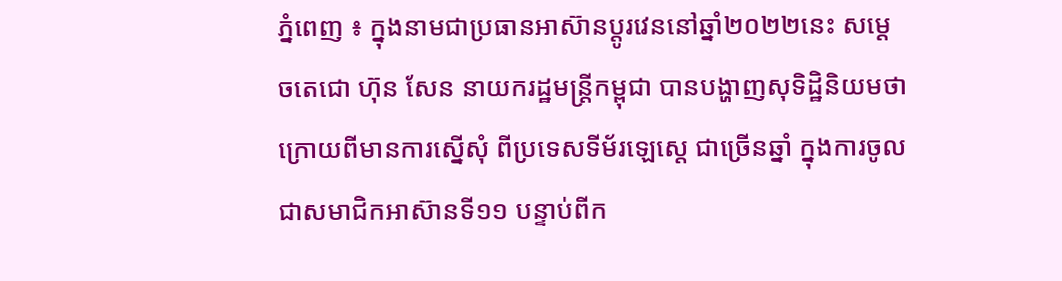ភ្នំពេញ ៖ ក្នុងនាមជាប្រធានអាស៊ានប្តូរវេននៅឆ្នាំ២០២២នេះ សម្តេចតេជោ ហ៊ុន សែន នាយករដ្ឋមន្រ្តីកម្ពុជា បានបង្ហាញសុទិដ្ឋិនិយមថា ក្រោយពីមានការស្នើសុំ ពីប្រទេសទីម័រឡេស្តេ ជាច្រើនឆ្នាំ ក្នុងការចូលជាសមាជិកអាស៊ានទី១១ បន្ទាប់ពីក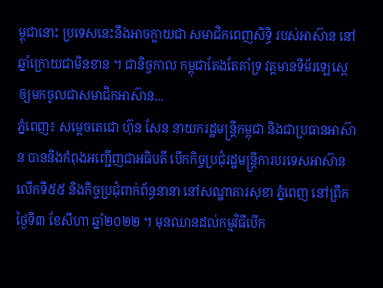ម្ពុជានោះ ប្រទេសនេះនឹងអាចក្លាយជា សមាជិកពេញសិទ្ធិ របស់អាស៊ាន នៅឆ្នាំក្រោយជាមិនខាន ។ ជានិច្ចកាល កម្ពុជាតែងតែគាំទ្រ វត្តមានទីម័រឡេស្តេ ឲ្យមកចូលជាសមាជិកអាស៊ាន...
ភ្នំពេញ៖ សម្តេចតេជោ ហ៊ុន សែន នាយករដ្ឋមន្ត្រីកម្ពុជា និងជាប្រធានអាស៊ាន បាននិងកំពុងអញ្ជើញជាអធិបតី បើកកិច្ចប្រជុំរដ្ឋមន្ត្រីការបរទេសអាស៊ាន លើកទី៥៥ និងកិច្ចប្រជុំពាក់ព័ន្ធនានា នៅសណ្ឋាគារសុខា ភ្នំពេញ នៅព្រឹកថ្ងៃទី៣ ខែសីហា ឆ្នាំ២០២២ ។ មុនឈានដល់កម្មវិធីបើក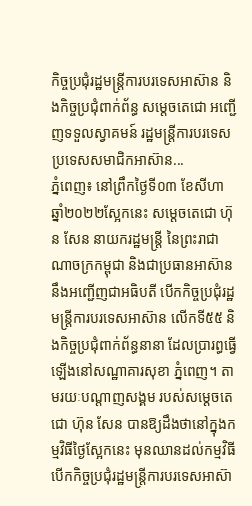កិច្ចប្រជុំរដ្ឋមន្ត្រីការបរទេសអាស៊ាន និងកិច្ចប្រជុំពាក់ព័ន្ធ សម្តេចតេជោ អញ្ជើញទទួលស្វាគមន៍ រដ្ឋមន្ត្រីការបរទេសប្រទេសសមាជិកអាស៊ាន...
ភ្នំពេញ៖ នៅព្រឹកថ្ងៃទី០៣ ខែសីហា ឆ្នាំ២០២២ស្អែកនេះ សម្តេចតេជោ ហ៊ុន សែន នាយករដ្ឋមន្ត្រី នៃព្រះរាជាណាចក្រកម្ពុជា និងជាប្រធានអាស៊ាន នឹងអញ្ជើញជាអធិបតី បើកកិច្ចប្រជុំរដ្ឋមន្ត្រីការបរទេសអាស៊ាន លើកទី៥៥ និងកិច្ចប្រជុំពាក់ព័ន្ធនានា ដែលប្រារព្ធធ្វើឡើងនៅសណ្ឋាគារសុខា ភ្នំពេញ។ តាមរយៈបណ្តាញសង្គម របស់សម្ដេចតេជោ ហ៊ុន សែន បានឱ្យដឹងថានៅក្នុងកម្មវិធីថ្ងៃស្អែកនេះ មុនឈានដល់កម្មវិធីបើកកិច្ចប្រជុំរដ្ឋមន្ត្រីការបរទេសអាស៊ា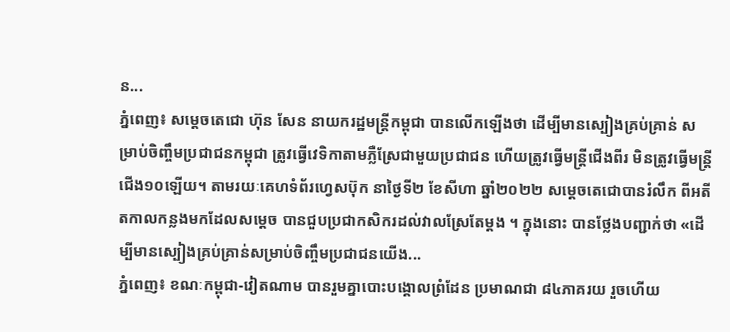ន...
ភ្នំពេញ៖ សម្ដេចតេជោ ហ៊ុន សែន នាយករដ្ឋមន្ដ្រីកម្ពុជា បានលើកឡើងថា ដើម្បីមានស្បៀងគ្រប់គ្រាន់ សម្រាប់ចិញ្ចឹមប្រជាជនកម្ពុជា ត្រូវធ្វើវេទិកាតាមភ្លឺស្រែជាមួយប្រជាជន ហើយត្រូវធ្វើមន្ត្រីជើងពីរ មិនត្រូវធ្វើមន្ត្រីជើង១០ឡើយ។ តាមរយៈគេហទំព័រហ្វេសប៊ុក នាថ្ងៃទី២ ខែសីហា ឆ្នាំ២០២២ សម្ដេចតេជោបានរំលឹក ពីអតីតកាលកន្លងមកដែលសម្តេច បានជួបប្រជាកសិករដល់វាលស្រែតែម្តង ។ ក្នុងនោះ បានថ្លែងបញ្ជាក់ថា «ដើម្បីមានស្បៀងគ្រប់គ្រាន់សម្រាប់ចិញ្ចឹមប្រជាជនយើង...
ភ្នំពេញ៖ ខណៈកម្ពុជា-វៀតណាម បានរួមគ្នាបោះបង្គោលព្រំដែន ប្រមាណជា ៨៤ភាគរយ រួចហើយ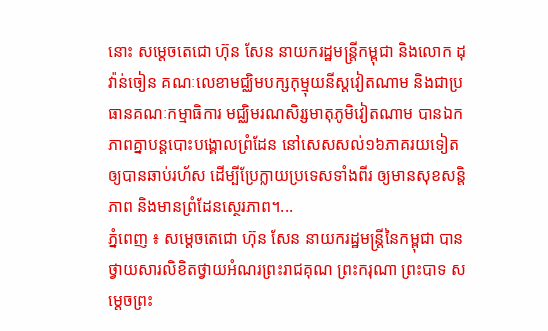នោះ សម្តេចតេជោ ហ៊ុន សែន នាយករដ្ឋមន្ត្រីកម្ពុជា និងលោក ដុ វ៉ាន់ចៀន គណៈលេខាមជ្ឈិមបក្សកុម្មុយនីស្តវៀតណាម និងជាប្រធានគណៈកម្មាធិការ មជ្ឈិមរណសិរ្សមាតុភូមិវៀតណាម បានឯកភាពគ្នាបន្តបោះបង្គោលព្រំដែន នៅសេសសល់១៦ភាគរយទៀត ឲ្យបានឆាប់រហ័ស ដើម្បីប្រែក្លាយប្រទេសទាំងពីរ ឲ្យមានសុខសន្តិភាព និងមានព្រំដែនស្ថេរភាព។...
ភ្នំពេញ ៖ សម្តេចតេជោ ហ៊ុន សែន នាយករដ្ឋមន្ត្រីនៃកម្ពុជា បានថ្វាយសារលិខិតថ្វាយអំណរព្រះរាជគុណ ព្រះករុណា ព្រះបាទ សម្តេចព្រះ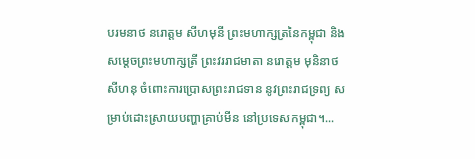បរមនាថ នរោត្តម សីហមុនី ព្រះមហាក្សត្រនៃកម្ពុជា និងសម្តេចព្រះមហាក្សត្រី ព្រះវររាជមាតា នរោត្តម មុនិនាថ សីហនុ ចំពោះការប្រោសព្រះរាជទាន នូវព្រះរាជទ្រព្យ សម្រាប់ដោះស្រាយបញ្ហាគ្រាប់មីន នៅប្រទេសកម្ពុជា។...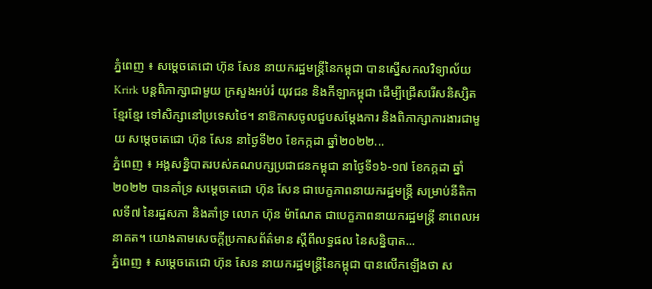ភ្នំពេញ ៖ សម្ដេចតេជោ ហ៊ុន សែន នាយករដ្ឋមន្ដ្រីនៃកម្ពុជា បានស្នើសកលវិទ្យាល័យ Krirk បន្តពិភាក្សាជាមួយ ក្រសួងអប់រំ យុវជន និងកីឡាកម្ពុជា ដើម្បីជ្រើសរើសនិស្សិតខ្មែរខ្មែរ ទៅសិក្សានៅប្រទេសថៃ។ នាឱកាសចូលជួបសម្ដែងការ និងពិភាក្សាការងារជាមួយ សម្ដេចតេជោ ហ៊ុន សែន នាថ្ងៃទី២០ ខែកក្កដា ឆ្នាំ២០២២...
ភ្នំពេញ ៖ អង្គសន្និបាតរបស់គណបក្សប្រជាជនកម្ពុជា នាថ្ងៃទី១៦-១៧ ខែកក្កដា ឆ្នាំ២០២២ បានគាំទ្រ សម្ដេចតេជោ ហ៊ុន សែន ជាបេក្ខភាពនាយករដ្ឋមន្ត្រី សម្រាប់នីតិកាលទី៧ នៃរដ្ឋសភា និងគាំទ្រ លោក ហ៊ុន ម៉ាណែត ជាបេក្ខភាពនាយករដ្ឋមន្ត្រី នាពេលអនាគត។ យោងតាមសេចក្ដីប្រកាសព័ត៌មាន ស្ដីពីលទ្ធផល នៃសន្និបាត...
ភ្នំពេញ ៖ សម្ដេចតេជោ ហ៊ុន សែន នាយករដ្ឋមន្រ្តីនៃកម្ពុជា បានលើកឡើងថា ស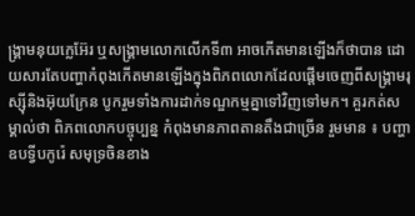ង្គ្រាមនុយក្លេអ៊ែរ ឬសង្រ្គាមលោកលើកទី៣ អាចកើតមានឡើងក៏ថាបាន ដោយសារតែបញ្ហាកំពុងកើតមានឡើងក្នុងពិភពលោកដែលផ្ដើមចេញពីសង្គ្រាមរុស្ស៊ីនិងអ៊ុយក្រែន បូករួមទាំងការដាក់ទណ្ឌកម្មគ្នាទៅវិញទៅមក។ គួរកត់សម្គាល់ថា ពិភពលោកបច្ចុប្បន្ន កំពុងមានភាពតានតឹងជាច្រើន រួមមាន ៖ បញ្ហាឧបទ្វីបកូរ៉េ សមុទ្រចិនខាង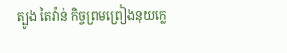ត្បូង តៃវ៉ាន់ កិច្ចព្រមព្រៀងនុយក្លេ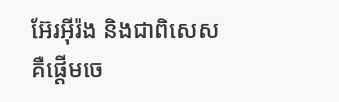អ៊ែរអ៊ីរ៉ង និងជាពិសេសគឺផ្ដើមចេ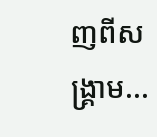ញពីសង្គ្រាម...